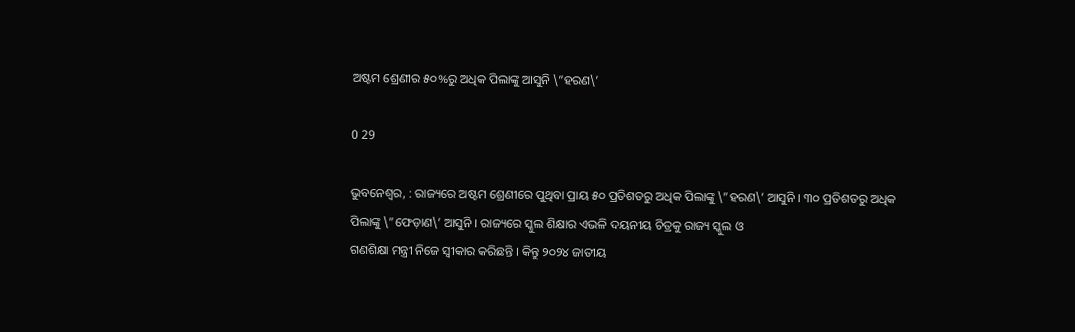ଅଷ୍ଟମ ଶ୍ରେଣୀର ୫୦%ରୁ ଅଧିକ ପିଲାଙ୍କୁ ଆସୁନି \”ହରଣ\’

0 29

ଭୁବନେଶ୍ୱର, : ରାଜ୍ୟରେ ଅଷ୍ଟମ ଶ୍ରେଣୀରେ ପୁଥିବା ପ୍ରାୟ ୫୦ ପ୍ରତିଶତରୁ ଅଧିକ ପିଲାଙ୍କୁ \”ହରଣ\’ ଆସୁନି । ୩୦ ପ୍ରତିଶତରୁ ଅଧିକ ପିଲାଙ୍କୁ \”ଫେଡ଼ାଣ\’ ଆସୁନି । ରାଜ୍ୟରେ ସ୍କୁଲ ଶିକ୍ଷାର ଏଭଳି ଦୟନୀୟ ଚିତ୍ରକୁ ରାଜ୍ୟ ସ୍କୁଲ ଓ
ଗଣଶିକ୍ଷା ମନ୍ତ୍ରୀ ନିଜେ ସ୍ୱୀକାର କରିଛନ୍ତି । କିନ୍ତୁ ୨୦୨୪ ଜାତୀୟ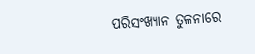ପରିସଂଖ୍ୟାନ ତୁଳନାରେ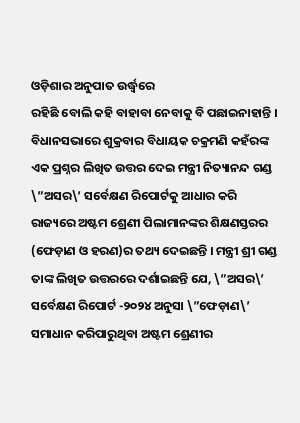ଓଡ଼ିଶାର ଅନୁପାତ ଉର୍ଦ୍ଧ୍ୱରେ
ରହିଛି ବୋଲି କହି ବାହାବା ନେବାକୁ ବି ପଛାଇନାହାନ୍ତି । ବିଧାନସଭାରେ ଶୁକ୍ରବାର ବିଧାୟକ ଚକ୍ରମଣି କହଁରଙ୍କ ଏକ ପ୍ରଶ୍ନର ଲିଖିତ ଉତ୍ତର ଦେଇ ମନ୍ତ୍ରୀ ନିତ୍ୟାନନ୍ଦ ଗଣ୍ଡ \”ଅସର\’ ସର୍ବେକ୍ଷଣ ରିପୋର୍ଟକୁ ଆଧାର କରି ରାଜ୍ୟରେ ଅଷ୍ଟମ ଶ୍ରେଣୀ ପିଲାମାନଙ୍କର ଶିକ୍ଷଣସ୍ତରର (ଫେଡ଼ାଣ ଓ ହରଣ)ର ତଥ୍ୟ ଦେଇଛନ୍ତି । ମନ୍ତ୍ରୀ ଶ୍ରୀ ଗଣ୍ଡ ତାଙ୍କ ଲିଖିତ ଉତ୍ତରରେ ଦର୍ଶାଇଛନ୍ତି ଯେ, \”ଅସର\’ ସର୍ବେକ୍ଷଣ ରିପୋର୍ଟ -୨୦୨୪ ଅନୁସା \”ଫେଡ଼ାଣ\’ ସମାଧାନ କରିପାରୁଥିବା ଅଷ୍ଟମ ଶ୍ରେଣୀର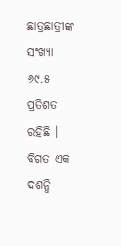ଛାତ୍ରଛାତ୍ରୀଙ୍କ ସଂଖ୍ୟା ୬୯.୫ ପ୍ରତିଶତ ରହିଛି । ବିଗତ ଏକ ଦଶନ୍ଧି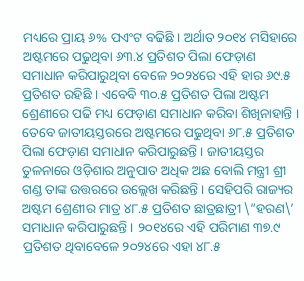ମଧ୍ୟରେ ପ୍ରାୟ ୬% ପଏଂଟ ବଢିଛି । ଅର୍ଥାତ ୨୦୧୪ ମସିହାରେ ଅଷ୍ଟମରେ ପଢୁଥିବା ୬୩.୪ ପ୍ରତିଶତ ପିଲା ଫେଡ଼ାଣ ସମାଧାନ କରିପାରୁଥିବା ବେଳେ ୨୦୨୪ରେ ଏହି ହାର ୬୯.୫ ପ୍ରତିଶତ ରହିଛି । ଏବେବି ୩୦.୫ ପ୍ରତିଶତ ପିଲା ଅଷ୍ଟମ ଶ୍ରେଣୀରେ ପଢି ମଧ୍ୟ ଫେଡ଼ାଣ ସମାଧାନ କରିବା ଶିଖିନାହାନ୍ତି । ତେବେ ଜାତୀୟସ୍ତରରେ ଅଷ୍ଟମରେ ପଢୁଥିବା ୬୮.୫ ପ୍ରତିଶତ ପିଲା ଫେଡ଼ାଣ ସମାଧାନ କରିପାରୁଛନ୍ତି । ଜାତୀୟସ୍ତର ତୁଳନାରେ ଓଡ଼ିଶାର ଅନୁପାତ ଅଧିକ ଅଛ ବୋଲି ମନ୍ତ୍ରୀ ଶ୍ରୀ ଗଣ୍ଡ ତାଙ୍କ ଉତ୍ତରରେ ଉଲ୍ଲେଖ କରିଛନ୍ତି । ସେହିପରି ରାଜ୍ୟର ଅଷ୍ଟମ ଶ୍ରେଣୀର ମାତ୍ର ୪୮.୫ ପ୍ରତିଶତ ଛାତ୍ରଛାତ୍ରୀ \”ହରଣ\’
ସମାଧାନ କରିପାରୁଛନ୍ତି । ୨୦୧୪ରେ ଏହି ପରିମାଣ ୩୭.୯ ପ୍ରତିଶତ ଥିବାବେଳେ ୨୦୨୪ରେ ଏହା ୪୮.୫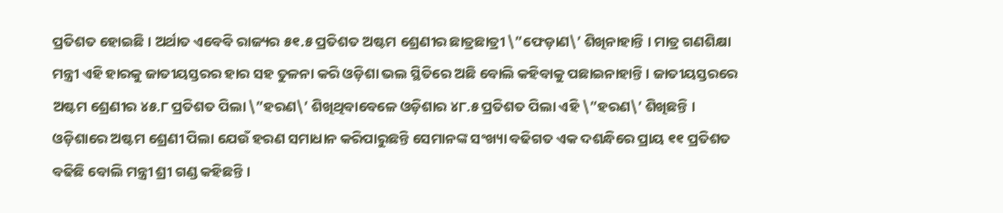ପ୍ରତିଶତ ହୋଇଛି । ଅର୍ଥାତ ଏବେବି ରାଜ୍ୟର ୫୧.୫ ପ୍ରତିଶତ ଅଷ୍ଟମ ଶ୍ରେଣୀର ଛାତ୍ରଛାତ୍ରୀ \”ଫେଡ଼ାଣ\’ ଶିଖିନାହାନ୍ତି । ମାତ୍ର ଗଣଶିକ୍ଷା ମନ୍ତ୍ରୀ ଏହି ହାରକୁ ଜାତୀୟସ୍ତରର ହାର ସହ ତୁଳନା କରି ଓଡ଼ିଶା ଭଲ ସ୍ଥିତିରେ ଅଛି ବୋଲି କହିବାକୁ ପଛାଇନାହାନ୍ତି । ଜାତୀୟସ୍ତରରେ ଅଷ୍ଟମ ଶ୍ରେଣୀର ୪୫.୮ ପ୍ରତିଶତ ପିଲା \”ହରଣ\’ ଶିଖିଥିବାବେଳେ ଓଡ଼ିଶାର ୪୮.୫ ପ୍ରତିଶତ ପିଲା ଏହି \”ହରଣ\’ ଶିଖିଛନ୍ତି । ଓଡ଼ିଶାରେ ଅଷ୍ଟମ ଶ୍ରେଣୀ ପିଲା ଯେଉଁ ହରଣ ସମାଧାନ କରିପାରୁଛନ୍ତି ସେମାନଙ୍କ ସଂଖ୍ୟା ବଢିଗତ ଏକ ଦଶନ୍ଧିରେ ପ୍ରାୟ ୧୧ ପ୍ରତିଶତ ବଢିଛି ବୋଲି ମନ୍ତ୍ରୀ ଶ୍ରୀ ଗଣ୍ଡ କହିଛନ୍ତି ।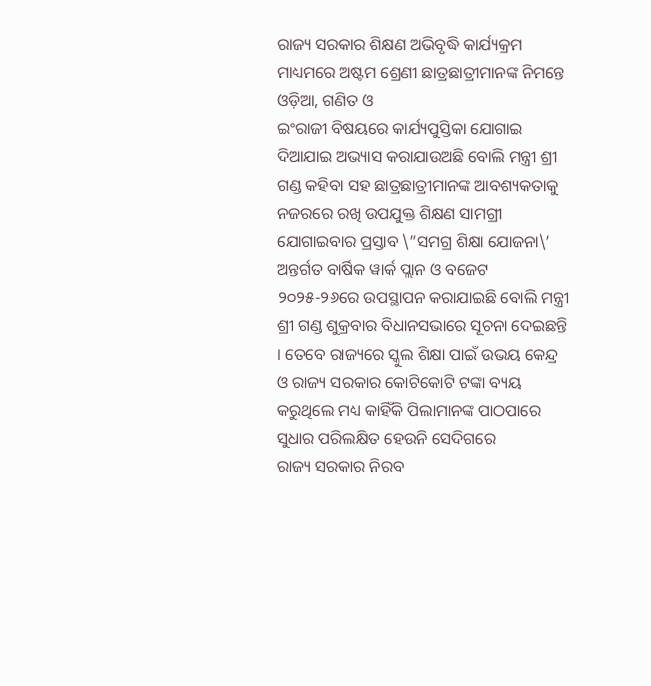ରାଜ୍ୟ ସରକାର ଶିକ୍ଷଣ ଅଭିବୃଦ୍ଧି କାର୍ଯ୍ୟକ୍ରମ ମାଧ୍ୟମରେ ଅଷ୍ଟମ ଶ୍ରେଣୀ ଛାତ୍ରଛାତ୍ରୀମାନଙ୍କ ନିମନ୍ତେ ଓଡ଼ିଆ, ଗଣିତ ଓ
ଇଂରାଜୀ ବିଷୟରେ କାର୍ଯ୍ୟପୁସ୍ତିକା ଯୋଗାଇ ଦିଆଯାଇ ଅଭ୍ୟାସ କରାଯାଉଅଛି ବୋଲି ମନ୍ତ୍ରୀ ଶ୍ରୀ ଗଣ୍ଡ କହିବା ସହ ଛାତ୍ରଛାତ୍ରୀମାନଙ୍କ ଆବଶ୍ୟକତାକୁ ନଜରରେ ରଖି ଉପଯୁକ୍ତ ଶିକ୍ଷଣ ସାମଗ୍ରୀ ଯୋଗାଇବାର ପ୍ରସ୍ତାବ \”ସମଗ୍ର ଶିକ୍ଷା ଯୋଜନା\’ ଅନ୍ତର୍ଗତ ବାର୍ଷିକ ୱାର୍କ ପ୍ଲାନ ଓ ବଜେଟ ୨୦୨୫-୨୬ରେ ଉପସ୍ଥାପନ କରାଯାଇଛି ବୋଲି ମନ୍ତ୍ରୀ ଶ୍ରୀ ଗଣ୍ଡ ଶୁକ୍ରବାର ବିଧାନସଭାରେ ସୂଚନା ଦେଇଛନ୍ତି । ତେବେ ରାଜ୍ୟରେ ସ୍କୁଲ ଶିକ୍ଷା ପାଇଁ ଉଭୟ କେନ୍ଦ୍ର ଓ ରାଜ୍ୟ ସରକାର କୋଟିକୋଟି ଟଙ୍କା ବ୍ୟୟ କରୁଥିଲେ ମଧ୍ୟ କାହିଁକି ପିଲାମାନଙ୍କ ପାଠପାରେ ସୁଧାର ପରିଲକ୍ଷିତ ହେଉନି ସେଦିଗରେ
ରାଜ୍ୟ ସରକାର ନିରବ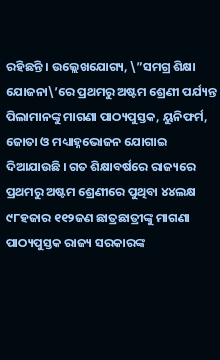ରହିଛନ୍ତି । ଉଲ୍ଲେଖଯୋଗ୍ୟ, \”ସମଗ୍ର ଶିକ୍ଷା ଯୋଜନା\’ରେ ପ୍ରଥମରୁ ଅଷ୍ଟମ ଶ୍ରେଣୀ ପର୍ଯ୍ୟନ୍ତ ପିଲାମାନଙ୍କୁ ମାଗଣା ପାଠ୍ୟପୁସ୍ତକ, ୟୁନିଫର୍ମ, ଜୋତା ଓ ମଧ୍ୟାହ୍ନଭୋଜନ ଯୋଗାଇ ଦିଆଯାଉଛି । ଗତ ଶିକ୍ଷାବର୍ଷରେ ରାଜ୍ୟରେ ପ୍ରଥମରୁ ଅଷ୍ଟମ ଶ୍ରେଣୀରେ ପୁଥିବା ୪୪ଲକ୍ଷ ୯୮ହଜାର ୧୧୨ଜଣ ଛାତ୍ରଛାତ୍ରୀଙ୍କୁ ମାଗଣା ପାଠ୍ୟପୁସ୍ତକ ରାଜ୍ୟ ସରକାରଙ୍କ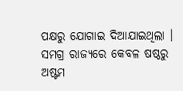ପକ୍ଷରୁ ଯୋଗାଇ ଦିଆଯାଇଥିଲା । ସମଗ୍ର ରାଜ୍ୟରେ କେବଳ ଷଷ୍ଠରୁ ଅଷ୍ଟମ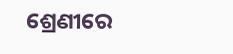ଶ୍ରେଣୀରେ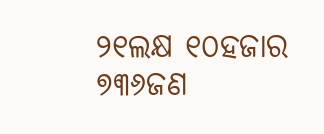୨୧ଲକ୍ଷ ୧୦ହଜାର ୭୩୬ଜଣ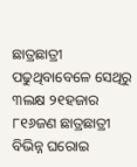ଛାତ୍ରଛାତ୍ରୀ ପଢୁଥିବାବେଳେ ସେଥିରୁ ୩ଲକ୍ଷ ୨୧ହଜାର ୮୧୬ଜଣ ଛାତ୍ରଛାତ୍ରୀ ବିଭିନ୍ନ ଘରୋଇ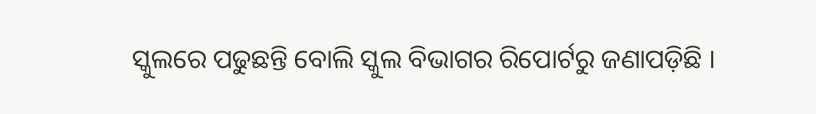ସ୍କୁଲରେ ପଢୁଛନ୍ତି ବୋଲି ସ୍କୁଲ ବିଭାଗର ରିପୋର୍ଟରୁ ଜଣାପଡ଼ିଛି ।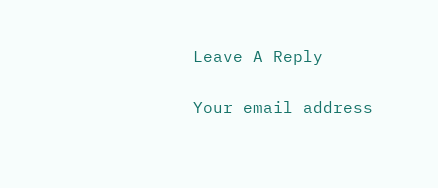Leave A Reply

Your email address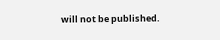will not be published.